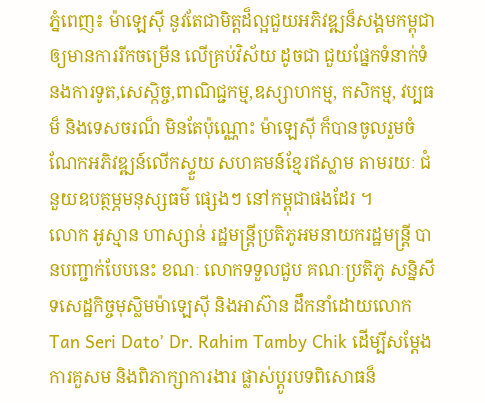ភ្នំពេញ៖ ម៉ាឡេស៊ី នូវតែជាមិត្ដដ៏ល្អជួយអភិវឌ្ឍន៏សង្គមកម្ពុជា ឲ្យមានការរីកចម្រើន លើគ្រប់វិស័យ ដូចជា ជួយផ្នែកទំនាក់ទំនងការទូត,សេស្កិច្ច,ពាណិជ្ជកម្ម,ឧស្សាហកម្ម, កសិកម្ម, វប្បធម៏ និងទេសចរណ៏ មិនតែប៉ុណ្ណោះ ម៉ាឡេស៊ី ក៏បានចូលរួមចំណែកអភិវឌ្ឍន៍លើកស្ទួយ សហគមន៍ខ្មែរឥស្លាម តាមរយៈ ជំនួយឧបត្ថម្ភមនុស្សធម៌ ផ្សេងៗ នៅកម្ពុជាផងដែរ ។
លោក អូស្មាន ហាស្សាន់ រដ្ឋមន្រ្តីប្រតិភូអមនាយករដ្ឋមន្ត្រី បានបញ្ជាក់បែបនេះ ខណៈ លោកទទួលជួប គណៈប្រតិភូ សន្និសីទសេដ្ឋកិច្ចមុស្លិមម៉ាឡេស៊ី និងអាស៊ាន ដឹកនាំដោយលោក Tan Seri Dato’ Dr. Rahim Tamby Chik ដើម្បីសម្ដែងការគួសម និងពិភាក្សាការងារ ផ្លាស់ប្ដូរបទពិសោធន៏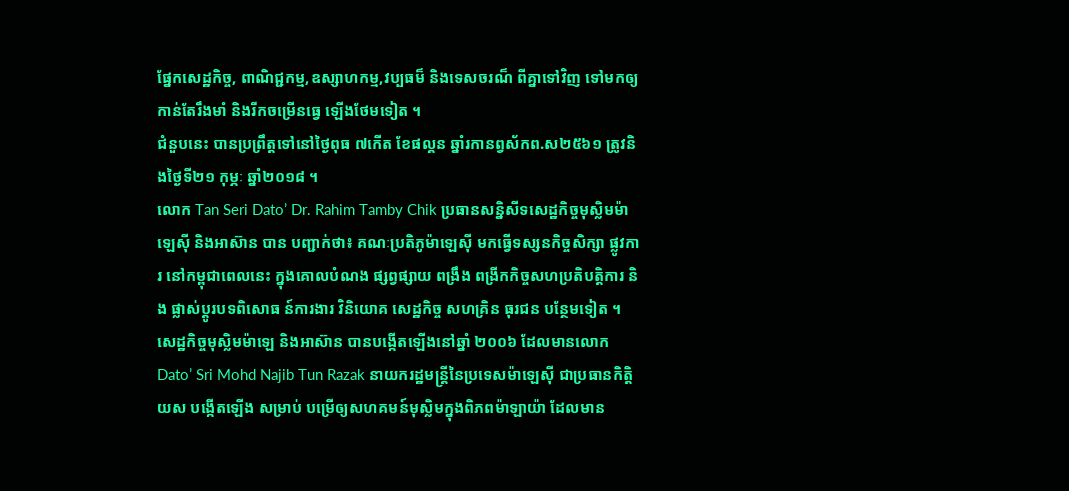ផ្នែកសេដ្ឋកិច្ច, ពាណិជ្ជកម្ម,ឧស្សាហកម្ម,វប្បធម៏ និងទេសចរណ៏ ពីគ្នាទៅវិញ ទៅមកឲ្យកាន់តែរឹងមាំ និងរីកចម្រើនធ្វេ ឡើងថែមទៀត ។
ជំនួបនេះ បានប្រព្រឹត្ដទៅនៅថ្ងៃពុធ ៧កើត ខែផល្គន ឆ្នាំរកានព្វស័កព.ស២៥៦១ ត្រូវនិងថ្ងៃទី២១ កុម្ភៈ ឆ្នាំ២០១៨ ។
លោក Tan Seri Dato’ Dr. Rahim Tamby Chik ប្រធានសន្និសីទសេដ្ឋកិច្ចមុស្លិមម៉ាឡេស៊ី និងអាស៊ាន បាន បញ្ជាក់ថា៖ គណៈប្រតិភូម៉ាឡេស៊ី មកធ្វើទស្សនកិច្ចសិក្សា ផ្លូវការ នៅកម្ពុជាពេលនេះ ក្នុងគោលបំណង ផ្សព្វផ្សាយ ពង្រឹង ពង្រីកកិច្ចសហប្រតិបត្តិការ និង ផ្លាស់ប្តូរបទពិសោធ ន៍ការងារ វិនិយោគ សេដ្ឋកិច្ច សហគ្រិន ធុរជន បន្ថែមទៀត ។
សេដ្ឋកិច្ចមុស្លិមម៉ាឡេ និងអាស៊ាន បានបង្កើតឡើងនៅឆ្នាំ ២០០៦ ដែលមានលោក Dato’ Sri Mohd Najib Tun Razak នាយករដ្ឋមន្រ្តីនៃប្រទេសម៉ាឡេស៊ី ជាប្រធានកិត្តិយស បង្កើតឡើង សម្រាប់ បម្រើឲ្យសហគមន៍មុស្លិមក្នុងពិភពម៉ាឡាយ៉ា ដែលមាន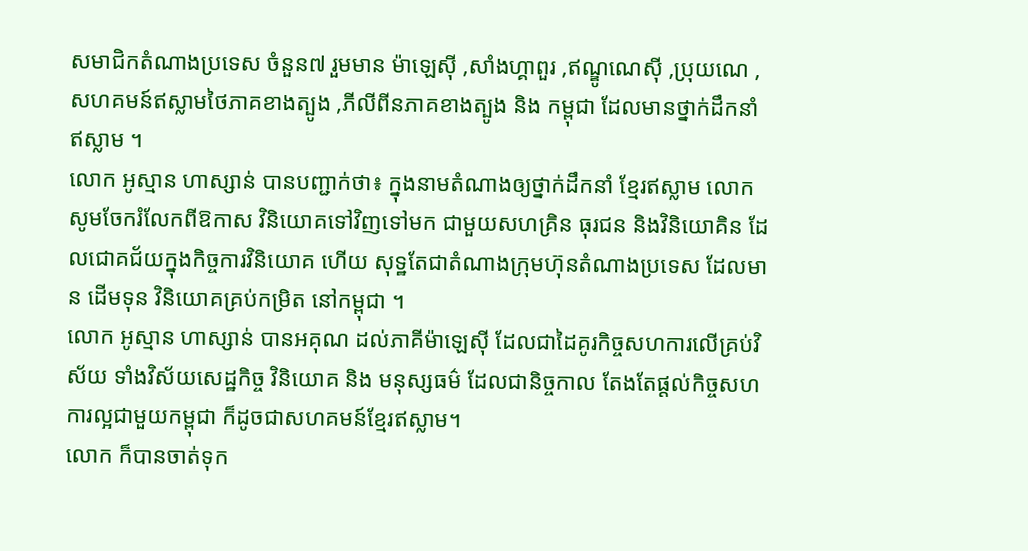សមាជិកតំណាងប្រទេស ចំនួន៧ រួមមាន ម៉ាឡេស៊ី ,សាំងហ្គាពួរ ,ឥណ្ឌូណេស៊ី ,ប្រុយណេ ,សហគមន៍ឥស្លាមថៃភាគខាងត្បូង ,ភីលីពីនភាគខាងត្បូង និង កម្ពុជា ដែលមានថ្នាក់ដឹកនាំឥស្លាម ។
លោក អូស្មាន ហាស្សាន់ បានបញ្ជាក់ថា៖ ក្នុងនាមតំណាងឲ្យថ្នាក់ដឹកនាំ ខ្មែរឥស្លាម លោកសូមចែករំលែកពីឱកាស វិនិយោគទៅវិញទៅមក ជាមួយសហគ្រិន ធុរជន និងវិនិយោគិន ដែលជោគជ័យក្នុងកិច្ចការវិនិយោគ ហើយ សុទ្ឋតែជាតំណាងក្រុមហ៊ុនតំណាងប្រទេស ដែលមាន ដើមទុន វិនិយោគគ្រប់កម្រិត នៅកម្ពុជា ។
លោក អូស្មាន ហាស្សាន់ បានអគុណ ដល់ភាគីម៉ាឡេស៊ី ដែលជាដៃគូរកិច្ចសហការលើគ្រប់វិស័យ ទាំងវិស័យសេដ្ឋកិច្ច វិនិយោគ និង មនុស្សធម៌ ដែលជានិច្ចកាល តែងតែផ្តល់កិច្ចសហការល្អជាមួយកម្ពុជា ក៏ដូចជាសហគមន៍ខ្មែរឥស្លាម។
លោក ក៏បានចាត់ទុក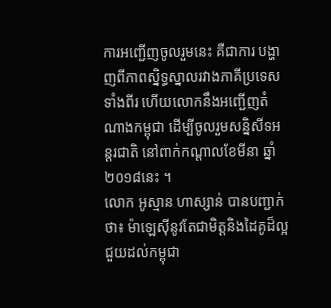ការអញ្ជើញចូលរួមនេះ គឺជាការ បង្ហាញពីភាពស្និទ្ធស្នាលរវាងភាគីប្រទេសទាំងពីរ ហើយលោកនឹងអញ្ជើញតំណាងកម្ពុជា ដើម្បីចូលរួមសន្និសីទអន្តរជាតិ នៅពាក់កណ្ដាលខែមីនា ឆ្នាំ២០១៨នេះ ។
លោក អូស្មាន ហាស្សាន់ បានបញ្ជាក់ថា៖ ម៉ាឡេស៊ីនូវតែជាមិត្ដនិងដៃគូដ៏ល្អ ជួយដល់កម្ពុជា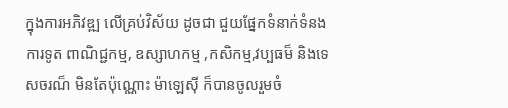ក្នុងការអភិវឌ្ឍ លើគ្រប់វិស័យ ដូចជា ជួយផ្នែកទំនាក់ទំនងការទូត ពាណិជ្ជកម្ម, ឧស្សាហកម្ម ,កសិកម្ម,វប្បធម៏ និងទេសចរណ៏ មិនតែប៉ុណ្ណោះ ម៉ាឡេស៊ី ក៏បានចូលរួមចំ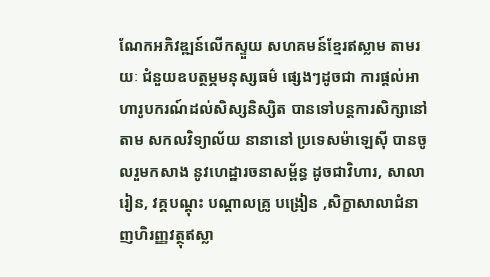ណែកអភិវឌ្ឍន៍លើកស្ទួយ សហគមន៍ខ្មែរឥស្លាម តាមរយៈ ជំនួយឧបត្ថម្ភមនុស្សធម៌ ផ្សេងៗដូចជា ការផ្តល់អាហារូបករណ៍ដល់សិស្សនិស្សិត បានទៅបន្តការសិក្សានៅតាម សកលវិទ្យាល័យ នានានៅ ប្រទេសម៉ាឡេស៊ី បានចូលរួមកសាង នូវហេដ្ឋារចនាសម្ព័ន្ធ ដូចជាវិហារ, សាលារៀន, វគ្គបណ្តុះ បណ្តាលគ្រូ បង្រៀន ,សិក្ខាសាលាជំនាញហិរញ្ញវត្ថុឥស្លា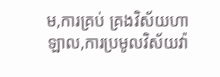ម,ការគ្រប់ គ្រងវិស័យហាឡាល,ការប្រមូលវិស័យវ៉ា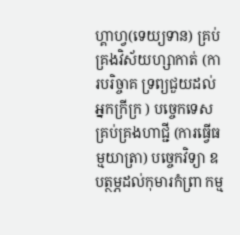ហ្គាហ្វ(ទេយ្យទាន) គ្រប់គ្រងវិស័យហ្សាកាត់ (ការបរិច្ចាគ ទ្រព្យជួយដល់អ្នកក្រីក្រ ) បច្ចេកទេស គ្រប់គ្រងហាជ្ជី (ការធ្វើធម្មយាត្រា) បច្ចេកវិទ្យា ឧបត្ថម្ភដល់កុមារកំព្រា កម្ម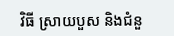វិធី ស្រាយបួស និងជំនួ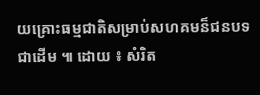យគ្រោះធម្មជាតិសម្រាប់សហគមន៏ជនបទ ជាដើម ៕ ដោយ ៖ សំរិត